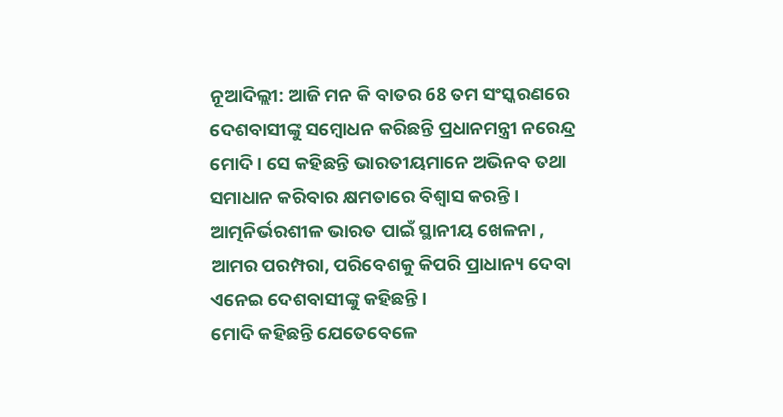ନୂଆଦିଲ୍ଲୀ: ଆଜି ମନ କି ବାତର 68 ତମ ସଂସ୍କରଣରେ ଦେଶବାସୀଙ୍କୁ ସମ୍ବୋଧନ କରିଛନ୍ତି ପ୍ରଧାନମନ୍ତ୍ରୀ ନରେନ୍ଦ୍ର ମୋଦି । ସେ କହିଛନ୍ତି ଭାରତୀୟମାନେ ଅଭିନବ ତଥା ସମାଧାନ କରିବାର କ୍ଷମତାରେ ବିଶ୍ୱାସ କରନ୍ତି । ଆତ୍ମନିର୍ଭରଶୀଳ ଭାରତ ପାଇଁ ସ୍ଥାନୀୟ ଖେଳନା , ଆମର ପରମ୍ପରା, ପରିବେଶକୁ କିପରି ପ୍ରାଧାନ୍ୟ ଦେବା ଏନେଇ ଦେଶବାସୀଙ୍କୁ କହିଛନ୍ତି ।
ମୋଦି କହିଛନ୍ତି ଯେତେବେଳେ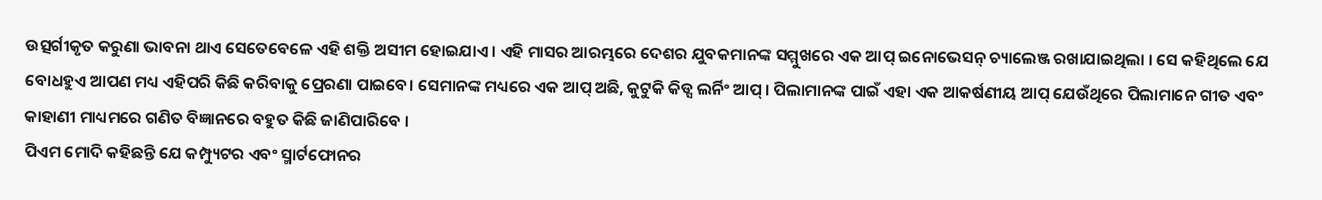ଉତ୍ସର୍ଗୀକୃତ କରୁଣା ଭାବନା ଥାଏ ସେତେବେଳେ ଏହି ଶକ୍ତି ଅସୀମ ହୋଇଯାଏ । ଏହି ମାସର ଆରମ୍ଭରେ ଦେଶର ଯୁବକମାନଙ୍କ ସମ୍ମୁଖରେ ଏକ ଆପ୍ ଇନୋଭେସନ୍ ଚ୍ୟାଲେଞ୍ଜ ରଖାଯାଇଥିଲା । ସେ କହିଥିଲେ ଯେ ବୋଧହୁଏ ଆପଣ ମଧ୍ୟ ଏହିପରି କିଛି କରିବାକୁ ପ୍ରେରଣା ପାଇବେ। ସେମାନଙ୍କ ମଧ୍ୟରେ ଏକ ଆପ୍ ଅଛି, କୁଟୁକି କିଡ୍ସ ଲର୍ନିଂ ଆପ୍ । ପିଲାମାନଙ୍କ ପାଇଁ ଏହା ଏକ ଆକର୍ଷଣୀୟ ଆପ୍ ଯେଉଁଥିରେ ପିଲାମାନେ ଗୀତ ଏବଂ କାହାଣୀ ମାଧ୍ୟମରେ ଗଣିତ ବିଜ୍ଞାନରେ ବହୁତ କିଛି ଜାଣିପାରିବେ ।
ପିଏମ ମୋଦି କହିଛନ୍ତି ଯେ କମ୍ପ୍ୟୁଟର ଏବଂ ସ୍ମାର୍ଟଫୋନର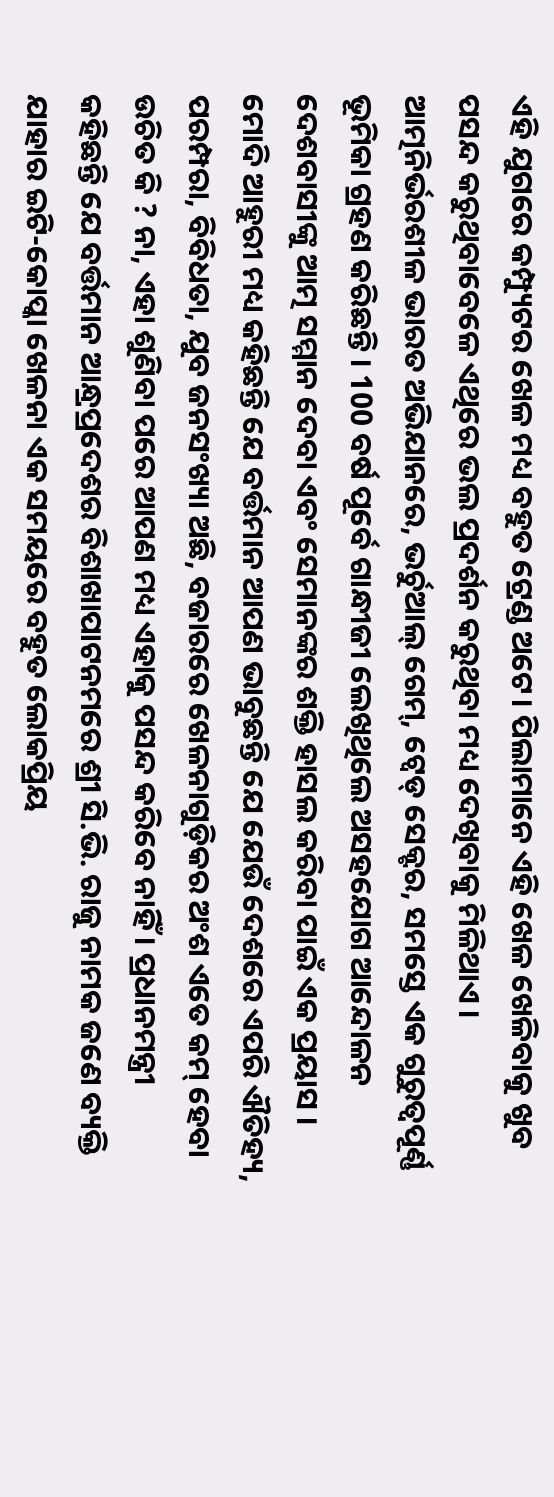ଏହି ଯୁଗରେ କମ୍ପ୍ୟୁଟର ଖେଳ ମଧ୍ୟ ବହୁତ ଟ୍ରେଣ୍ଡ ଅଟେ। ପିଲାମାନେ ଏହି ଖେଳ ଖେଳିବାକୁ ଖୁବ ପସନ୍ଦ କରୁଥିବାବେଳେ ଏଥିରେ ଭଲ ପ୍ରଦର୍ଶନ କରୁଥିବା ମଧ୍ୟ ଦେଖିବାକୁ ମିଳିଥାଏ । ଆତ୍ମନିର୍ଭରଶୀଳ ଭାରତ ଅଭିଯାନରେ, ଭର୍ଚୁଆଲ୍ ଗେମ୍, ଟ୍ୱେଡ୍ ସେକ୍ଟର, ସମସ୍ତେ ଏକ ଗୁରୁତ୍ୱପୂର୍ଣ୍ଣ ଭୂମିକା ଗ୍ରହଣ କରିଛନ୍ତି । 100 ବର୍ଷ ପୂର୍ବେ ଗାନ୍ଧୀଜୀ ଲେଖିଥିଲେ ଅସହଯୋଗ ଆନ୍ଦୋଳନ ଦେଶବାସୀଙ୍କୁ ଆତ୍ମ ସମ୍ମାନ ଦେବା ଏବଂ ସେମାନଙ୍କର ଶକ୍ତି ହାସଲ କରିବା ପାଇଁ ଏକ ପ୍ରୟାସ ।
ମୋଦି ଆହୁରୀ ମଧ୍ୟ କହିଛନ୍ତି ଯେ ବର୍ତ୍ତମାନ ଆପଣ ଭାବୁଛନ୍ତି ଯେ ଯେଉଁ ଦେଶରେ ଏପରି ଐତିହ୍ୟ, ପରମ୍ପରା, ବିବିଧତା, ଯୁବ ଜନସଂଖ୍ୟା ଅଛି, ବଜାରରେ ଖେଳନାଗୁଡ଼ିକର ଅଂଶ ଏତେ କମ୍ ହେବା ଉଚିତ କି ? ନା, ଏହା ଶୁଣିବା ପରେ ଆପଣ ମଧ୍ୟ ଏହାକୁ ପସନ୍ଦ କରିବେ ନାହିଁ । ପ୍ରଧାନମନ୍ତ୍ରୀ କହିଛନ୍ତି ଯେ ବର୍ତ୍ତମାନ ଆନ୍ଧ୍ରପ୍ରଦେଶର ବିଶାଖାପାଟନମରେ ଶ୍ରୀ ସି.ଭି. ରାଜୁ ନାମକ ଜଣେ ବ୍ୟକ୍ତି ଯାହାର ଇଟି-କୋପ୍କା ଖେଳନା ଏକ ସମୟରେ ବହୁତ ଲୋକପ୍ରିୟ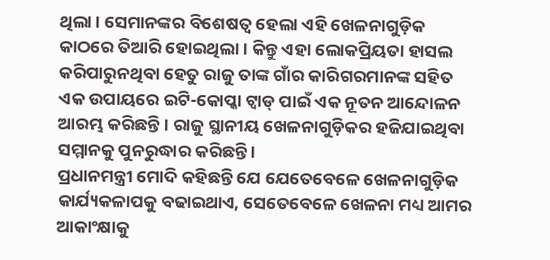ଥିଲା । ସେମାନଙ୍କର ବିଶେଷତ୍ୱ ହେଲା ଏହି ଖେଳନାଗୁଡ଼ିକ କାଠରେ ତିଆରି ହୋଇଥିଲା । କିନ୍ତୁ ଏହା ଲୋକପ୍ରିୟତା ହାସଲ କରିପାରୁନଥିବା ହେତୁ ରାଜୁ ତାଙ୍କ ଗାଁର କାରିଗରମାନଙ୍କ ସହିତ ଏକ ଉପାୟରେ ଇଟି-କୋପ୍କା ଟ୍ୱାଡ୍ ପାଇଁ ଏକ ନୂତନ ଆନ୍ଦୋଳନ ଆରମ୍ଭ କରିଛନ୍ତି । ରାଜୁ ସ୍ଥାନୀୟ ଖେଳନାଗୁଡ଼ିକର ହଜିଯାଇଥିବା ସମ୍ମାନକୁ ପୁନରୁଦ୍ଧାର କରିଛନ୍ତି ।
ପ୍ରଧାନମନ୍ତ୍ରୀ ମୋଦି କହିଛନ୍ତି ଯେ ଯେତେବେଳେ ଖେଳନାଗୁଡ଼ିକ କାର୍ଯ୍ୟକଳାପକୁ ବଢାଇଥାଏ, ସେତେବେଳେ ଖେଳନା ମଧ୍ୟ ଆମର ଆକାଂକ୍ଷାକୁ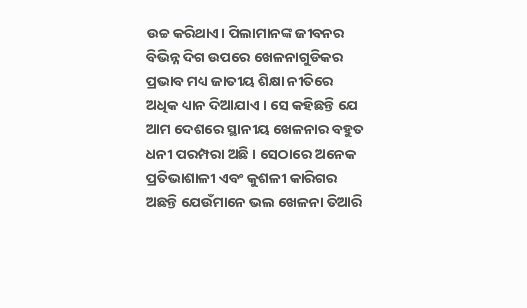ଉଚ୍ଚ କରିଥାଏ। ପିଲାମାନଙ୍କ ଜୀବନର ବିଭିନ୍ନ ଦିଗ ଉପରେ ଖେଳନାଗୁଡିକର ପ୍ରଭାବ ମଧ୍ୟ ଜାତୀୟ ଶିକ୍ଷା ନୀତିରେ ଅଧିକ ଧ୍ୟାନ ଦିଆଯାଏ । ସେ କହିଛନ୍ତି ଯେ ଆମ ଦେଶରେ ସ୍ଥାନୀୟ ଖେଳନାର ବହୁତ ଧନୀ ପରମ୍ପରା ଅଛି । ସେଠାରେ ଅନେକ ପ୍ରତିଭାଶାଳୀ ଏବଂ କୁଶଳୀ କାରିଗର ଅଛନ୍ତି ଯେଉଁମାନେ ଭଲ ଖେଳନା ତିଆରି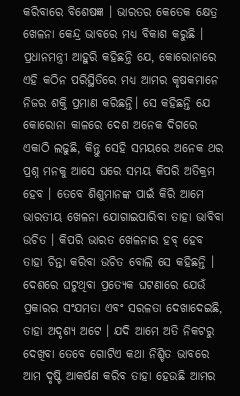କରିବାରେ ବିଶେଷଜ୍ଞ । ଭାରତର କେତେକ କ୍ଷେତ୍ର ଖେଳନା କେନ୍ଦ୍ର ଭାବରେ ମଧ୍ୟ ବିକାଶ କରୁଛି ।
ପ୍ରଧାନମନ୍ତ୍ରୀ ଆହୁରି କହିଛନ୍ତି ଯେ, କୋରୋନାରେ ଏହି କଠିନ ପରିସ୍ଥିତିରେ ମଧ୍ୟ ଆମର କୃଷକମାନେ ନିଜର ଶକ୍ତି ପ୍ରମାଣ କରିଛନ୍ତି। ସେ କହିଛନ୍ତି ଯେ କୋରୋନା କାଳରେ ଦେଶ ଅନେକ ଦିଗରେ ଏକାଠି ଲଢୁଛି, କିନ୍ତୁ ସେହି ସମୟରେ ଅନେକ ଥର ପ୍ରଶ୍ନ ମନକୁ ଆସେ ଘରେ ସମୟ କିପରି ଅତିକ୍ରମ ହେବ । ତେବେ ଶିଶୁମାନଙ୍କ ପାଇଁ କିରି ଆମେ ଭାରତୀୟ ଖେଳନା ଯୋଗାଇପାରିବା ତାହା ଭାବିବା ଉଚିତ । କିପରି ଭାରତ ଖେଳନାର ହବ୍ ହେବ ତାହା ଚିନ୍ତା କରିବା ଉଚିତ ବୋଲି ସେ କହିଛନ୍ତି ।
ଦେଶରେ ଘଟୁଥିବା ପ୍ରତ୍ୟେକ ଘଟଣାରେ ଯେଉଁ ପ୍ରକାରର ସଂଯମତା ଏବଂ ସରଳତା ଦେଖାଦେଇଛି, ତାହା ଅଦୃଶ୍ୟ ଅଟେ । ଯଦି ଆମେ ଅତି ନିକଟରୁ ଦେଖିବା ତେବେ ଗୋଟିଏ କଥା ନିଶ୍ଚିତ ଭାବରେ ଆମ ଦୃଷ୍ଟି ଆକର୍ଷଣ କରିବ ତାହା ହେଉଛି ଆମର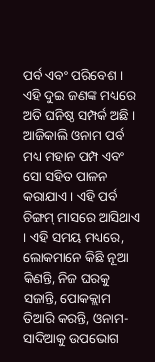ପର୍ବ ଏବଂ ପରିବେଶ । ଏହି ଦୁଇ ଜଣଙ୍କ ମଧ୍ୟରେ ଅତି ଘନିଷ୍ଠ ସମ୍ପର୍କ ଅଛି । ଆଜିକାଲି ଓନାମ ପର୍ବ ମଧ୍ୟ ମହାନ ପମ୍ପ ଏବଂ ସୋ ସହିତ ପାଳନ କରାଯାଏ । ଏହି ପର୍ବ ଚିଙ୍ଗମ୍ ମାସରେ ଆସିଥାଏ । ଏହି ସମୟ ମଧ୍ୟରେ, ଲୋକମାନେ କିଛି ନୂଆ କିଣନ୍ତି, ନିଜ ଘରକୁ ସଜାନ୍ତି, ପୋକକ୍ଲାମ ତିଆରି କରନ୍ତି, ଓନାମ-ସାଦିଆକୁ ଉପଭୋଗ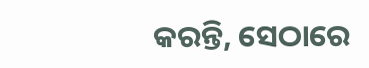କରନ୍ତି, ସେଠାରେ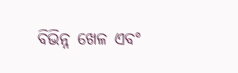ବିଭିନ୍ନ ଖେଳ ଏବଂ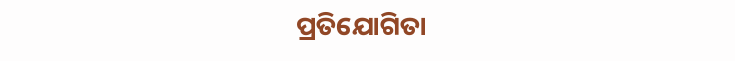ପ୍ରତିଯୋଗିତା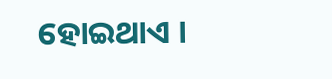ହୋଇଥାଏ ।